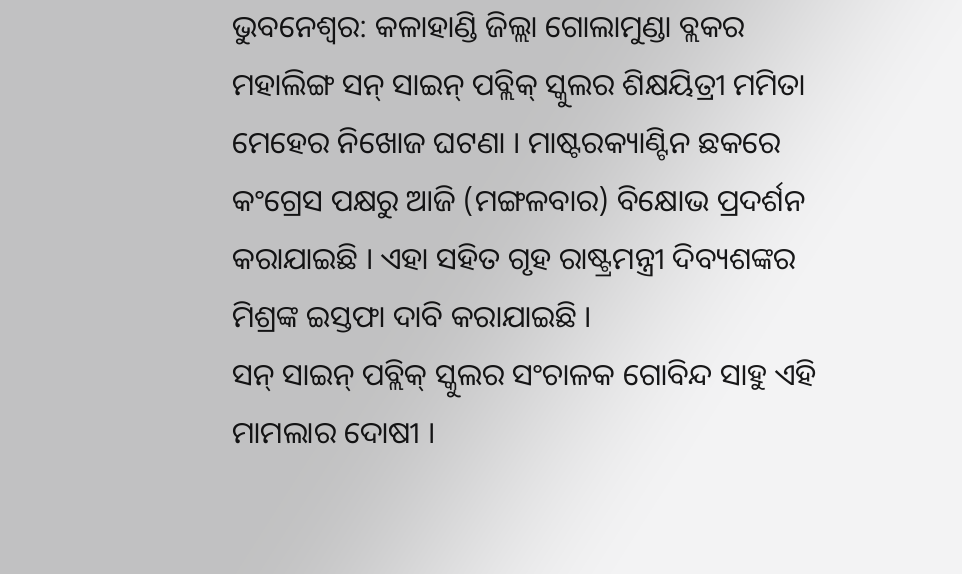ଭୁବନେଶ୍ବର: କଳାହାଣ୍ଡି ଜିଲ୍ଲା ଗୋଲାମୁଣ୍ଡା ବ୍ଲକର ମହାଲିଙ୍ଗ ସନ୍ ସାଇନ୍ ପବ୍ଲିକ୍ ସ୍କୁଲର ଶିକ୍ଷୟିତ୍ରୀ ମମିତା ମେହେର ନିଖୋଜ ଘଟଣା । ମାଷ୍ଟରକ୍ୟାଣ୍ଟିନ ଛକରେ କଂଗ୍ରେସ ପକ୍ଷରୁ ଆଜି (ମଙ୍ଗଳବାର) ବିକ୍ଷୋଭ ପ୍ରଦର୍ଶନ କରାଯାଇଛି । ଏହା ସହିତ ଗୃହ ରାଷ୍ଟ୍ରମନ୍ତ୍ରୀ ଦିବ୍ୟଶଙ୍କର ମିଶ୍ରଙ୍କ ଇସ୍ତଫା ଦାବି କରାଯାଇଛି ।
ସନ୍ ସାଇନ୍ ପବ୍ଲିକ୍ ସ୍କୁଲର ସଂଚାଳକ ଗୋବିନ୍ଦ ସାହୁ ଏହି ମାମଲାର ଦୋଷୀ ।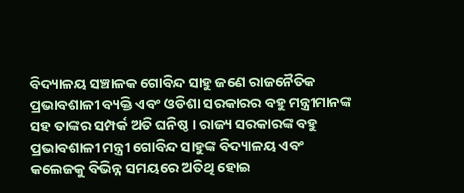ବିଦ୍ୟାଳୟ ସଞ୍ଚାଳକ ଗୋବିନ୍ଦ ସାହୁ ଜଣେ ରାଜନୈତିକ ପ୍ରଭାବଶାଳୀ ବ୍ୟକ୍ତି ଏବଂ ଓଡିଶା ସରକାରର ବହୁ ମନ୍ତ୍ରୀମାନଙ୍କ ସହ ତାଙ୍କର ସମ୍ପର୍କ ଅତି ଘନିଷ୍ଠ । ରାଜ୍ୟ ସରକାରଙ୍କ ବହୁ ପ୍ରଭାବଶାଳୀ ମନ୍ତ୍ରୀ ଗୋବିନ୍ଦ ସାହୁଙ୍କ ବିଦ୍ୟାଳୟ ଏବଂ କଲେଜକୁ ବିଭିନ୍ନ ସମୟରେ ଅତିଥି ହୋଇ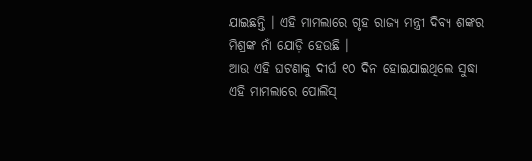ଯାଇଛନ୍ତି । ଏହି ମାମଲାରେ ଗୃହ ରାଜ୍ୟ ମନ୍ତ୍ରୀ ଦିବ୍ୟ ଶଙ୍କର ମିଶ୍ରଙ୍କ ନାଁ ଯୋଡ଼ି ହେଉଛି ।
ଆଉ ଏହି ଘଟଣାକୁ ଦୀର୍ଘ ୧୦ ଦିନ ହୋଇଯାଇଥିଲେ ସୁଦ୍ଧା ଏହି ମାମଲାରେ ପୋଲିସ୍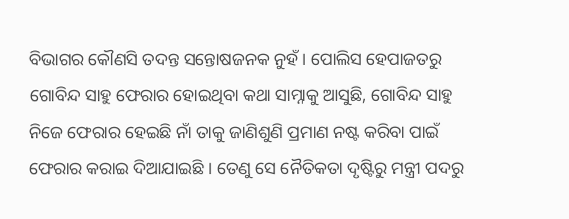ବିଭାଗର କୌଣସି ତଦନ୍ତ ସନ୍ତୋଷଜନକ ନୁହଁ । ପୋଲିସ ହେପାଜତରୁ ଗୋବିନ୍ଦ ସାହୁ ଫେରାର ହୋଇଥିବା କଥା ସାମ୍ନାକୁ ଆସୁଛି, ଗୋବିନ୍ଦ ସାହୁ ନିଜେ ଫେରାର ହେଇଛି ନାଁ ତାକୁ ଜାଣିଶୁଣି ପ୍ରମାଣ ନଷ୍ଟ କରିବା ପାଇଁ ଫେରାର କରାଇ ଦିଆଯାଇଛି । ତେଣୁ ସେ ନୈତିକତା ଦୃଷ୍ଟିରୁ ମନ୍ତ୍ରୀ ପଦରୁ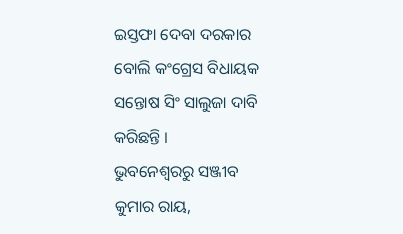ଇସ୍ତଫା ଦେବା ଦରକାର ବୋଲି କଂଗ୍ରେସ ବିଧାୟକ ସନ୍ତୋଷ ସିଂ ସାଲୁଜା ଦାବି କରିଛନ୍ତି ।
ଭୁବନେଶ୍ବରରୁ ସଞ୍ଜୀବ କୁମାର ରାୟ,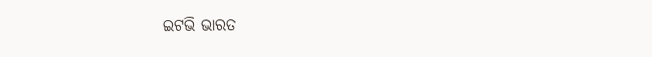ଇଟଭି ଭାରତ